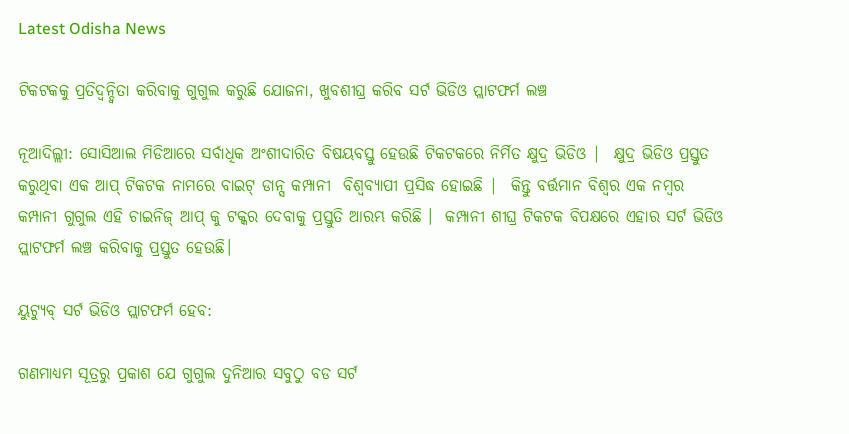Latest Odisha News

ଟିକଟକକୁ ପ୍ରତିଦ୍ୱନ୍ଦ୍ୱିତା କରିବାକୁ ଗୁଗୁଲ କରୁଛି ଯୋଜନା, ଖୁବଶୀଘ୍ର କରିବ ସର୍ଟ ଭିଡିଓ ପ୍ଲାଟଫର୍ମ ଲଞ୍ଚ

ନୂଆଦିଲ୍ଲୀ: ସୋସିଆଲ ମିଡିଆରେ ସର୍ବାଧିକ ଅଂଶୀଦାରିତ ବିଷୟବସ୍ତୁ ହେଉଛି ଟିକଟକରେ ନିର୍ମିତ କ୍ଷୁଦ୍ର ଭିଡିଓ |  କ୍ଷୁଦ୍ର ଭିଡିଓ ପ୍ରସ୍ତୁତ କରୁଥିବା ଏକ ଆପ୍ ଟିକଟକ ନାମରେ ବାଇଟ୍ ଡାନ୍ସ କମ୍ପାନୀ  ବିଶ୍ୱବ୍ୟାପୀ ପ୍ରସିଦ୍ଧ ହୋଇଛି |  କିନ୍ତୁ ବର୍ତ୍ତମାନ ବିଶ୍ୱର ଏକ ନମ୍ବର କମ୍ପାନୀ ଗୁଗୁଲ ଏହି ଚାଇନିଜ୍ ଆପ୍ କୁ ଟକ୍କର ଦେବାକୁ ପ୍ରସ୍ତୁତି ଆରମ୍ଭ କରିଛି ।  କମ୍ପାନୀ ଶୀଘ୍ର ଟିକଟକ ବିପକ୍ଷରେ ଏହାର ସର୍ଟ ଭିଡିଓ ପ୍ଲାଟଫର୍ମ ଲଞ୍ଚ କରିବାକୁ ପ୍ରସ୍ତୁତ ହେଉଛି।

ୟୁଟ୍ୟୁବ୍ ସର୍ଟ ଭିଡିଓ ପ୍ଲାଟଫର୍ମ ହେବ:

ଗଣମାଧ୍ୟମ ସୂତ୍ରରୁ ପ୍ରକାଶ ଯେ ଗୁଗୁଲ ଦୁନିଆର ସବୁଠୁ ବଡ ସର୍ଟ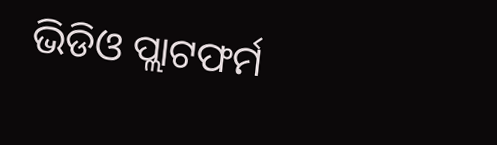ଭିଡିଓ ପ୍ଲାଟଫର୍ମ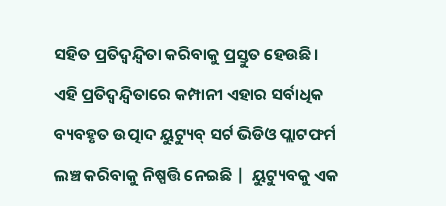ସହିତ ପ୍ରତିଦ୍ୱନ୍ଦ୍ୱିତା କରିବାକୁ ପ୍ରସ୍ତୁତ ହେଉଛି।  ଏହି ପ୍ରତିଦ୍ୱନ୍ଦ୍ୱିତାରେ କମ୍ପାନୀ ଏହାର ସର୍ବାଧିକ ବ୍ୟବହୃତ ଉତ୍ପାଦ ୟୁଟ୍ୟୁବ୍ ସର୍ଟ ଭିଡିଓ ପ୍ଲାଟଫର୍ମ ଲଞ୍ଚ କରିବାକୁ ନିଷ୍ପତ୍ତି ନେଇଛି |  ୟୁଟ୍ୟୁବକୁ ଏକ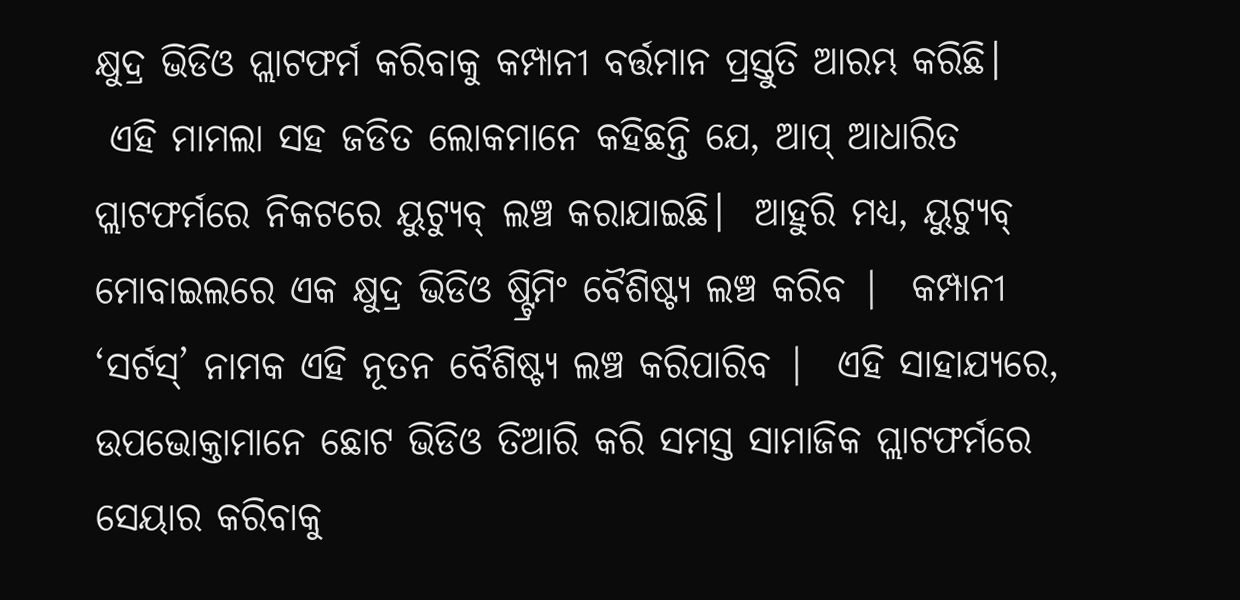କ୍ଷୁଦ୍ର ଭିଡିଓ ପ୍ଲାଟଫର୍ମ କରିବାକୁ କମ୍ପାନୀ ବର୍ତ୍ତମାନ ପ୍ରସ୍ତୁତି ଆରମ୍ଭ କରିଛି।
 ଏହି ମାମଲା ସହ ଜଡିତ ଲୋକମାନେ କହିଛନ୍ତି ଯେ, ଆପ୍ ଆଧାରିତ ପ୍ଲାଟଫର୍ମରେ ନିକଟରେ ୟୁଟ୍ୟୁବ୍ ଲଞ୍ଚ କରାଯାଇଛି।  ଆହୁରି ମଧ୍ୟ, ୟୁଟ୍ୟୁବ୍ ମୋବାଇଲରେ ଏକ କ୍ଷୁଦ୍ର ଭିଡିଓ ଷ୍ଟ୍ରିମିଂ ବୈଶିଷ୍ଟ୍ୟ ଲଞ୍ଚ କରିବ |  କମ୍ପାନୀ ‘ସର୍ଟସ୍’ ନାମକ ଏହି ନୂତନ ବୈଶିଷ୍ଟ୍ୟ ଲଞ୍ଚ କରିପାରିବ |  ଏହି ସାହାଯ୍ୟରେ, ଉପଭୋକ୍ତାମାନେ ଛୋଟ ଭିଡିଓ ତିଆରି କରି ସମସ୍ତ ସାମାଜିକ ପ୍ଲାଟଫର୍ମରେ ସେୟାର କରିବାକୁ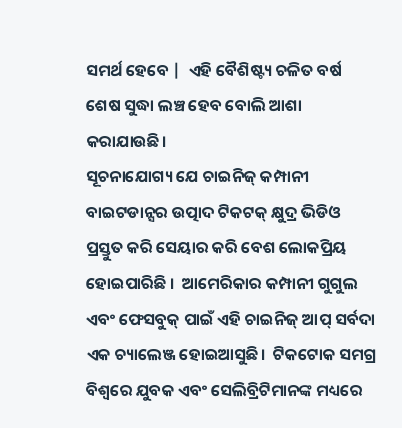ସମର୍ଥ ହେବେ |  ଏହି ବୈଶିଷ୍ଟ୍ୟ ଚଳିତ ବର୍ଷ ଶେଷ ସୁଦ୍ଧା ଲଞ୍ଚ ହେବ ବୋଲି ଆଶା କରାଯାଉଛି।
ସୂଚନାଯୋଗ୍ୟ ଯେ ଚାଇନିଜ୍ କମ୍ପାନୀ ବାଇଟଡାନ୍ସର ଉତ୍ପାଦ ଟିକଟକ୍ କ୍ଷୁଦ୍ର ଭିଡିଓ ପ୍ରସ୍ତୁତ କରି ସେୟାର କରି ବେଶ ଲୋକପ୍ରିୟ ହୋଇପାରିଛି ।  ଆମେରିକାର କମ୍ପାନୀ ଗୁଗୁଲ ଏବଂ ଫେସବୁକ୍ ପାଇଁ ଏହି ଚାଇନିଜ୍ ଆପ୍ ସର୍ବଦା ଏକ ଚ୍ୟାଲେଞ୍ଜ ହୋଇଆସୁଛି।  ଟିକଟୋକ ସମଗ୍ର ବିଶ୍ୱରେ ଯୁବକ ଏବଂ ସେଲିବ୍ରିଟିମାନଙ୍କ ମଧ୍ୟରେ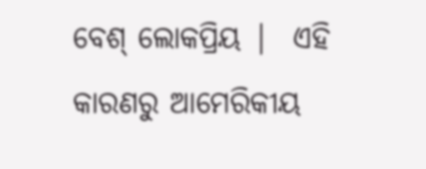ବେଶ୍ ଲୋକପ୍ରିୟ |  ଏହି କାରଣରୁ ଆମେରିକୀୟ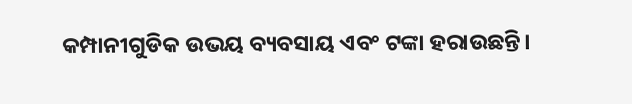କମ୍ପାନୀଗୁଡିକ ଉଭୟ ବ୍ୟବସାୟ ଏବଂ ଟଙ୍କା ହରାଉଛନ୍ତି।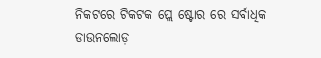ନିକଟରେ ଟିକଟକ ପ୍ଲେ ଷ୍ଟୋର ରେ ସର୍ବାଧିକ ଡାଉନଲୋଡ଼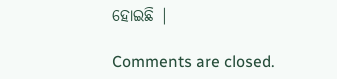ହୋଇଛି |

Comments are closed.